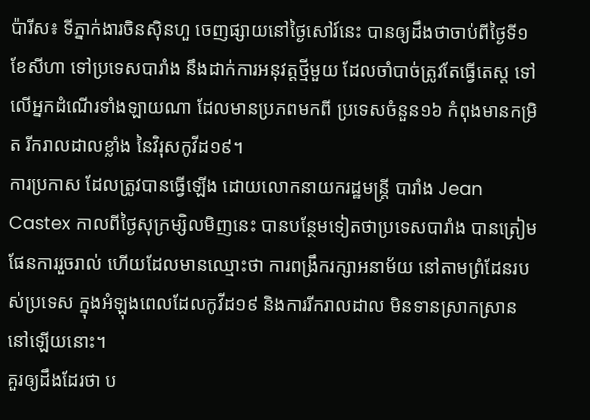ប៉ារីស៖ ទីភ្នាក់ងារចិនស៊ិនហួ ចេញផ្សាយនៅថ្ងៃសៅរ៍នេះ បានឲ្យដឹងថាចាប់ពីថ្ងៃទី១ ខែសីហា ទៅប្រទេសបារាំង នឹងដាក់ការអនុវត្តថ្មីមួយ ដែលចាំបាច់ត្រូវតែធ្វើតេស្ត ទៅលើអ្នកដំណើរទាំងឡាយណា ដែលមានប្រភពមកពី ប្រទេសចំនួន១៦ កំពុងមានកម្រិត រីករាលដាលខ្លាំង នៃវិរុសកូវីដ១៩។
ការប្រកាស ដែលត្រូវបានធ្វើឡើង ដោយលោកនាយករដ្ឋមន្ត្រី បារាំង Jean Castex កាលពីថ្ងៃសុក្រម្សិលមិញនេះ បានបន្ថែមទៀតថាប្រទេសបារាំង បានត្រៀមផែនការរួចរាល់ ហើយដែលមានឈ្មោះថា ការពង្រឹករក្សាអនាម័យ នៅតាមព្រំដែនរបស់ប្រទេស ក្នុងអំឡុងពេលដែលកូវីដ១៩ និងការរីករាលដាល មិនទានស្រាកស្រាន នៅឡើយនោះ។
គួរឲ្យដឹងដែរថា ប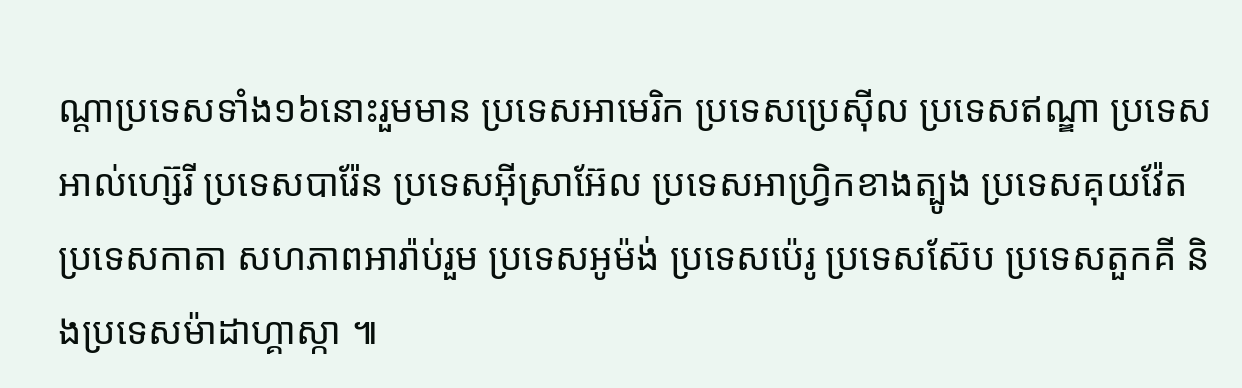ណ្តាប្រទេសទាំង១៦នោះរួមមាន ប្រទេសអាមេរិក ប្រទេសប្រេស៊ីល ប្រទេសឥណ្ឌា ប្រទេសអាល់ហ្ស៊េរី ប្រទេសបារ៉ែន ប្រទេសអ៊ីស្រាអ៊ែល ប្រទេសអាហ្វ្រិកខាងត្បូង ប្រទេសគុយវ៉ែត ប្រទេសកាតា សហភាពអារ៉ាប់រួម ប្រទេសអូម៉ង់ ប្រទេសប៉េរូ ប្រទេសស៊ែប ប្រទេសតួកគី និងប្រទេសម៉ាដាហ្គាស្កា ៕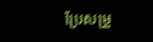ប្រែសម្រួ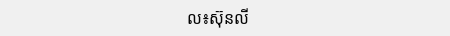ល៖ស៊ុនលី